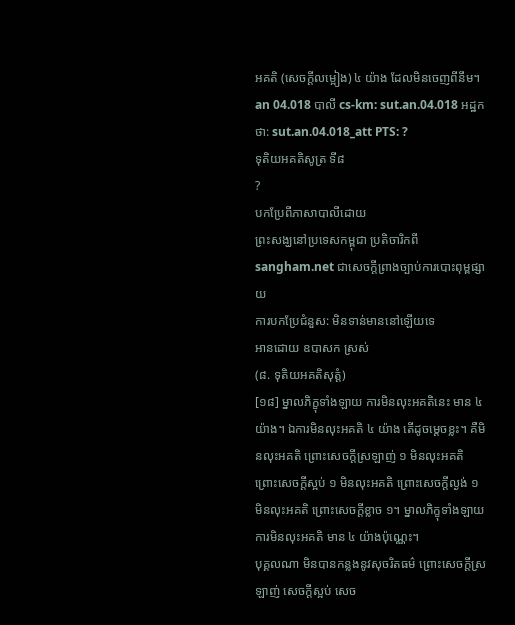អគតិ (សេចក្ដីលម្អៀង) ៤ យ៉ាង ដែលមិនចេញពីនឹម។
an 04.018 បាលី cs-km: sut.an.04.018 អដ្ឋកថា: sut.an.04.018_att PTS: ?
ទុតិយអគតិសូត្រ ទី៨
?
បកប្រែពីភាសាបាលីដោយ
ព្រះសង្ឃនៅប្រទេសកម្ពុជា ប្រតិចារិកពី sangham.net ជាសេចក្តីព្រាងច្បាប់ការបោះពុម្ពផ្សាយ
ការបកប្រែជំនួស: មិនទាន់មាននៅឡើយទេ
អានដោយ ឧបាសក ស្រស់
(៨. ទុតិយអគតិសុត្តំ)
[១៨] ម្នាលភិក្ខុទាំងឡាយ ការមិនលុះអគតិនេះ មាន ៤ យ៉ាង។ ឯការមិនលុះអគតិ ៤ យ៉ាង តើដូចម្តេចខ្លះ។ គឺមិនលុះអគតិ ព្រោះសេចក្តីស្រឡាញ់ ១ មិនលុះអគតិ ព្រោះសេចក្តីស្អប់ ១ មិនលុះអគតិ ព្រោះសេចក្តីល្ងង់ ១ មិនលុះអគតិ ព្រោះសេចក្តីខ្លាច ១។ ម្នាលភិក្ខុទាំងឡាយ ការមិនលុះអគតិ មាន ៤ យ៉ាងប៉ុណ្ណេះ។
បុគ្គលណា មិនបានកន្លងនូវសុចរិតធម៌ ព្រោះសេចក្តីស្រឡាញ់ សេចក្តីស្អប់ សេច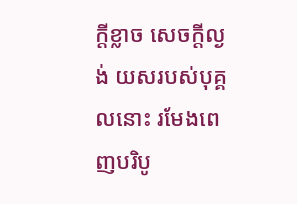ក្តីខ្លាច សេចក្តីល្ងង់ យសរបស់បុគ្គលនោះ រមែងពេញបរិបូ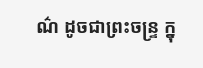ណ៌ ដូចជាព្រះចន្រ្ទ ក្នុ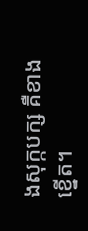ងសុក្កបក្ស គឺខាងខ្នើត។